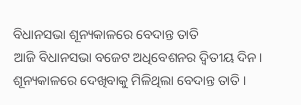ବିଧାନସଭା ଶୂନ୍ୟକାଳରେ ବେଦାନ୍ତ ତାତି
ଆଜି ବିଧାନସଭା ବଜେଟ ଅଧିବେଶନର ଦ୍ୱିତୀୟ ଦିନ। ଶୂନ୍ୟକାଳରେ ଦେଖିବାକୁ ମିଳିଥିଲା ବେଦାନ୍ତ ତାତି ।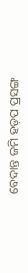ବେଦାନ୍ତ ଜମି ହଡ଼ପ ପ୍ରସଙ୍ଗ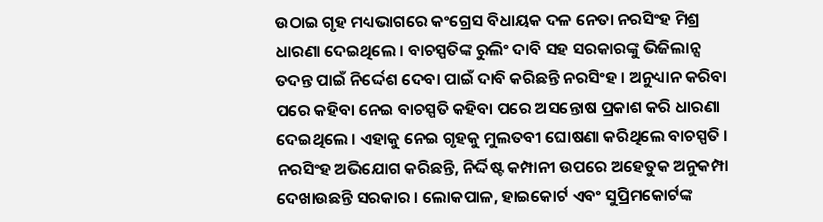ଉଠାଇ ଗୃହ ମଧ୍ୟଭାଗରେ କଂଗ୍ରେସ ବିଧାୟକ ଦଳ ନେତା ନରସିଂହ ମିଶ୍ର ଧାରଣା ଦେଇଥିଲେ । ବାଚସ୍ପତିଙ୍କ ରୁଲିଂ ଦାବି ସହ ସରକାରଙ୍କୁ ଭିଜିଲାନ୍ସ ତଦନ୍ତ ପାଇଁ ନିର୍ଦ୍ଦେଶ ଦେବା ପାଇଁ ଦାବି କରିଛନ୍ତି ନରସିଂହ । ଅନୁଧ୍ୟାନ କରିବା ପରେ କହିବା ନେଇ ବାଚସ୍ପତି କହିବା ପରେ ଅସନ୍ତୋଷ ପ୍ରକାଶ କରି ଧାରଣା ଦେଇଥିଲେ । ଏହାକୁ ନେଇ ଗୃହକୁ ମୁଲତବୀ ଘୋଷଣା କରିଥିଲେ ବାଚସ୍ପତି । ନରସିଂହ ଅଭିଯୋଗ କରିଛନ୍ତି, ନିର୍ଦ୍ଦିଷ୍ଟ କମ୍ପାନୀ ଉପରେ ଅହେତୁକ ଅନୁକମ୍ପା ଦେଖାଉଛନ୍ତି ସରକାର । ଲୋକପାଳ, ହାଇକୋର୍ଟ ଏବଂ ସୁପ୍ରିମକୋର୍ଟଙ୍କ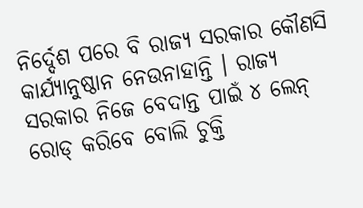ନିର୍ଦ୍ଦେଶ ପରେ ବି ରାଜ୍ୟ ସରକାର କୌଣସି କାର୍ଯ୍ୟାନୁଷ୍ଠାନ ନେଉନାହାନ୍ତି । ରାଜ୍ୟ ସରକାର ନିଜେ ବେଦାନ୍ତ ପାଇଁ ୪ ଲେନ୍ ରୋଡ୍ କରିବେ ବୋଲି ଚୁକ୍ତି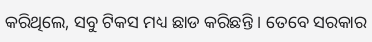କରିଥିଲେ, ସବୁ ଟିକସ ମଧ୍ୟ ଛାଡ କରିଛନ୍ତି । ତେବେ ସରକାର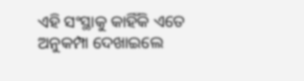ଏହି ସଂସ୍ଥାକୁ କାହିଁକି ଏତେ ଅନୁକମ୍ପା ଦେଖାଇଲେ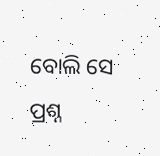ବୋଲି ସେ ପ୍ରଶ୍ନ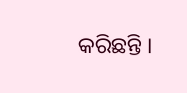କରିଛନ୍ତି ।